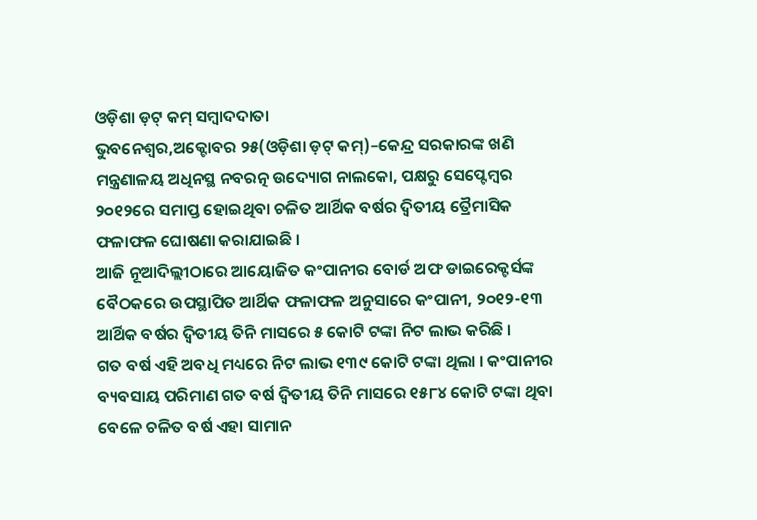ଓଡ଼ିଶା ଡ଼ଟ୍ କମ୍ ସମ୍ବାଦଦାତା
ଭୁବନେଶ୍ୱର,ଅକ୍ଟୋବର ୨୫(ଓଡ଼ିଶା ଡ଼ଟ୍ କମ୍)–କେନ୍ଦ୍ର ସରକାରଙ୍କ ଖଣି ମନ୍ତ୍ରଣାଳୟ ଅଧିନସ୍ଥ ନବରତ୍ନ ଉଦ୍ୟୋଗ ନାଲକୋ, ପକ୍ଷରୁ ସେପ୍ଟେମ୍ବର ୨୦୧୨ରେ ସମାପ୍ତ ହୋଇଥିବା ଚଳିତ ଆର୍ଥିକ ବର୍ଷର ଦ୍ୱିତୀୟ ତ୍ରୈମାସିକ ଫଳାଫଳ ଘୋଷଣା କରାଯାଇଛି ।
ଆଜି ନୂଆଦିଲ୍ଲୀଠାରେ ଆୟୋଜିତ କଂପାନୀର ବୋର୍ଡ ଅଫ ଡାଇରେକ୍ଟର୍ସଙ୍କ ବୈଠକରେ ଉପସ୍ଥାପିତ ଆର୍ଥିକ ଫଳାଫଳ ଅନୁସାରେ କଂପାନୀ, ୨୦୧୨-୧୩ ଆର୍ଥିକ ବର୍ଷର ଦ୍ୱିତୀୟ ତିନି ମାସରେ ୫ କୋଟି ଟଙ୍କା ନିଟ ଲାଭ କରିଛି ।
ଗତ ବର୍ଷ ଏହି ଅବଧି ମଧ୍ୟରେ ନିଟ ଲାଭ ୧୩୯ କୋଟି ଟଙ୍କା ଥିଲା । କଂପାନୀର ବ୍ୟବସାୟ ପରିମାଣ ଗତ ବର୍ଷ ଦ୍ୱିତୀୟ ତିନି ମାସରେ ୧୫୮୪ କୋଟି ଟଙ୍କା ଥିବା ବେଳେ ଚଳିତ ବର୍ଷ ଏହା ସାମାନ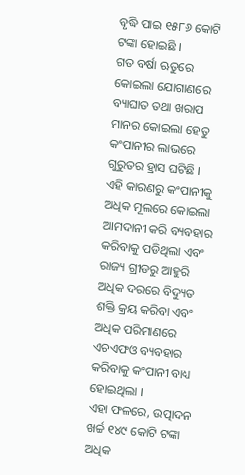ବୃଦ୍ଧି ପାଇ ୧୫୮୬ କୋଟି ଟଙ୍କା ହୋଇଛି ।
ଗତ ବର୍ଷା ଋତୁରେ କୋଇଲା ଯୋଗାଣରେ ବ୍ୟାଘାତ ତଥା ଖରାପ ମାନର କୋଇଲା ହେତୁ କଂପାନୀର ଲାଭରେ ଗୁରୁତର ହ୍ରାସ ଘଟିଛି ।
ଏହି କାରଣରୁ କଂପାନୀକୁ ଅଧିକ ମୂଲରେ କୋଇଲା ଆମଦାନୀ କରି ବ୍ୟବହାର କରିବାକୁ ପଡିଥିଲା ଏବଂ ରାଜ୍ୟ ଗ୍ରୀଡରୁ ଆହୁରି ଅଧିକ ଦରରେ ବିଦ୍ୟୁତ ଶକ୍ତି କ୍ରୟ କରିବା ଏବଂ ଅଧିକ ପରିମାଣରେ ଏଚଏଫଓ ବ୍ୟବହାର କରିବାକୁ କଂପାନୀ ବାଧ୍ୟ ହୋଇଥିଲା ।
ଏହା ଫଳରେ, ଉତ୍ପାଦନ ଖର୍ଚ୍ଚ ୧୪୯ କୋଟି ଟଙ୍କା ଅଧିକ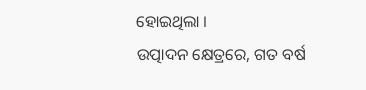ହୋଇଥିଲା ।
ଉତ୍ପାଦନ କ୍ଷେତ୍ରରେ, ଗତ ବର୍ଷ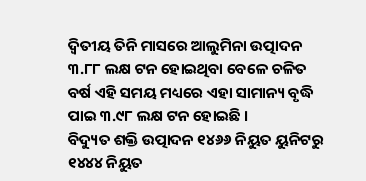ଦ୍ୱିତୀୟ ତିନି ମାସରେ ଆଲୁମିନା ଉତ୍ପାଦନ ୩.୮୮ ଲକ୍ଷ ଟନ ହୋଇଥିବା ବେଳେ ଚଳିତ ବର୍ଷ ଏହି ସମୟ ମଧ୍ୟରେ ଏହା ସାମାନ୍ୟ ବୃଦ୍ଧି ପାଇ ୩.୯୮ ଲକ୍ଷ ଟନ ହୋଇଛି ।
ବିଦ୍ୟୁତ ଶକ୍ତି ଉତ୍ପାଦନ ୧୪୬୬ ନିୟୁତ ୟୁନିଟରୁ ୧୪୪୪ ନିୟୁତ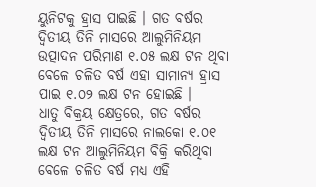ୟୁନିଟକୁ ହ୍ରାସ ପାଇଛି । ଗତ ବର୍ଷର ଦ୍ୱିତୀୟ ତିନି ମାସରେ ଆଲୁମିନିୟମ ଉତ୍ପାଦନ ପରିମାଣ ୧.୦୫ ଲକ୍ଷ ଟନ ଥିବା ବେଳେ ଚଳିତ ବର୍ଷ ଏହା ସାମାନ୍ୟ ହ୍ରାସ ପାଇ ୧.୦୨ ଲକ୍ଷ ଟନ ହୋଇଛି ।
ଧାତୁ ବିକ୍ରୟ କ୍ଷେତ୍ରରେ, ଗତ ବର୍ଷର ଦ୍ୱିତୀୟ ତିନି ମାସରେ ନାଲକୋ ୧.୦୧ ଲକ୍ଷ ଟନ ଆଲୁମିନିୟମ ବିକ୍ରି କରିଥିବା ବେଳେ ଚଳିତ ବର୍ଷ ମଧ୍ୟ ଏହି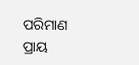ପରିମାଣ ପ୍ରାୟ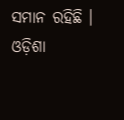ସମାନ ରହିଛି ।
ଓଡ଼ିଶା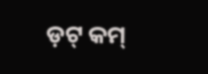ଡ଼ଟ୍ କମ୍